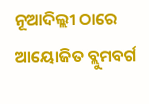ନୂଆଦିଲ୍ଲୀ ଠାରେ ଆୟୋଜିତ ବ୍ଲୁମବର୍ଗ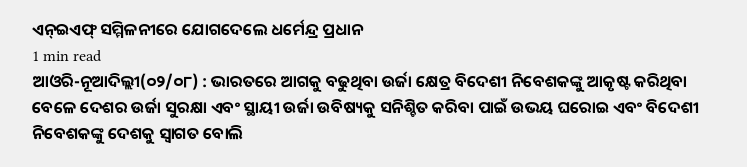ଏନ୍ଇଏଫ୍ ସମ୍ମିଳନୀରେ ଯୋଗଦେଲେ ଧର୍ମେନ୍ଦ୍ର ପ୍ରଧାନ
1 min read
ଆଓରି-ନୂଆଦିଲ୍ଲୀ(୦୨/୦୮) : ଭାରତରେ ଆଗକୁ ବଢୁଥିବା ଉର୍ଜା କ୍ଷେତ୍ର ବିଦେଶୀ ନିବେଶକଙ୍କୁ ଆକୃଷ୍ଟ କରିଥିବା ବେଳେ ଦେଶର ଉର୍ଜା ସୁରକ୍ଷା ଏବଂ ସ୍ଥାୟୀ ଉର୍ଜା ଉବିଷ୍ୟକୁ ସନିଶ୍ଚିତ କରିବା ପାଇଁ ଉଭୟ ଘରୋଇ ଏବଂ ବିଦେଶୀ ନିବେଶକଙ୍କୁ ଦେଶକୁ ସ୍ୱାଗତ ବୋଲି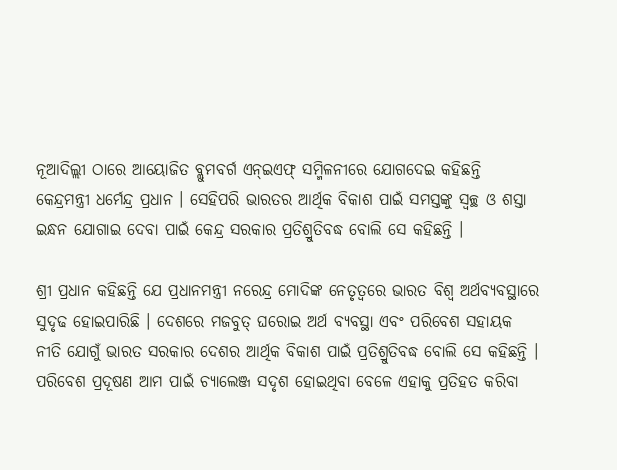ନୂଆଦିଲ୍ଲୀ ଠାରେ ଆୟୋଜିତ ବ୍ଲୁମବର୍ଗ ଏନ୍ଇଏଫ୍ ସମ୍ମିଳନୀରେ ଯୋଗଦେଇ କହିଛନ୍ତି କେନ୍ଦ୍ରମନ୍ତ୍ରୀ ଧର୍ମେନ୍ଦ୍ର ପ୍ରଧାନ । ସେହିପରି ଭାରତର ଆର୍ଥିକ ବିକାଶ ପାଇଁ ସମସ୍ତଙ୍କୁ ସ୍ୱଚ୍ଛ ଓ ଶସ୍ତା ଇନ୍ଧନ ଯୋଗାଇ ଦେବା ପାଇଁ କେନ୍ଦ୍ର ସରକାର ପ୍ରତିଶ୍ରୁତିବଦ୍ଧ ବୋଲି ସେ କହିଛନ୍ତି ।

ଶ୍ରୀ ପ୍ରଧାନ କହିଛନ୍ତି ଯେ ପ୍ରଧାନମନ୍ତ୍ରୀ ନରେନ୍ଦ୍ର ମୋଦିଙ୍କ ନେତୃତ୍ୱରେ ଭାରତ ବିଶ୍ୱ ଅର୍ଥବ୍ୟବସ୍ଥାରେ ସୁଦୃଢ ହୋଇପାରିଛି । ଦେଶରେ ମଜବୁତ୍ ଘରୋଇ ଅର୍ଥ ବ୍ୟବସ୍ଥା ଏବଂ ପରିବେଶ ସହାୟକ ନୀତି ଯୋଗୁଁ ଭାରତ ସରକାର ଦେଶର ଆର୍ଥିକ ବିକାଶ ପାଇଁ ପ୍ରତିଶ୍ରୁତିବଦ୍ଧ ବୋଲି ସେ କହିଛନ୍ତି ।
ପରିବେଶ ପ୍ରଦୂଷଣ ଆମ ପାଇଁ ଚ୍ୟାଲେଞ୍ଜ ସଦୃଶ ହୋଇଥିବା ବେଳେ ଏହାକୁ ପ୍ରତିହତ କରିବା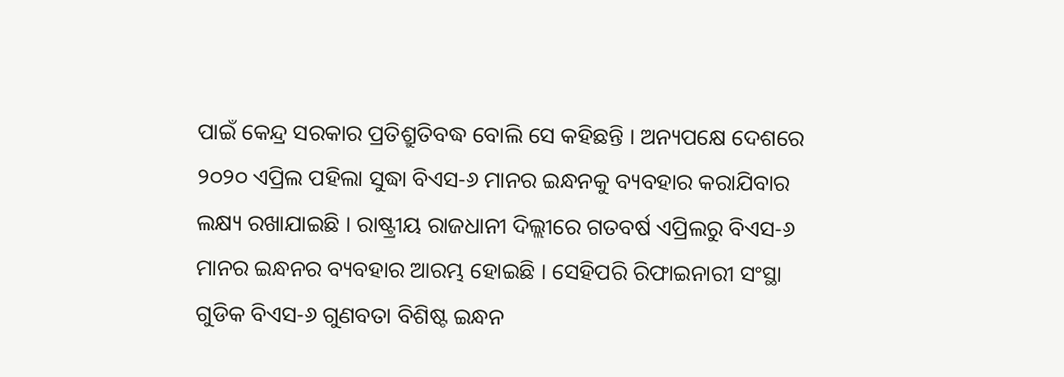ପାଇଁ କେନ୍ଦ୍ର ସରକାର ପ୍ରତିଶ୍ରୁତିବଦ୍ଧ ବୋଲି ସେ କହିଛନ୍ତି । ଅନ୍ୟପକ୍ଷେ ଦେଶରେ ୨୦୨୦ ଏପ୍ରିଲ ପହିଲା ସୁଦ୍ଧା ବିଏସ-୬ ମାନର ଇନ୍ଧନକୁ ବ୍ୟବହାର କରାଯିବାର ଲକ୍ଷ୍ୟ ରଖାଯାଇଛି । ରାଷ୍ଟ୍ରୀୟ ରାଜଧାନୀ ଦିଲ୍ଲୀରେ ଗତବର୍ଷ ଏପ୍ରିଲରୁ ବିଏସ-୬ ମାନର ଇନ୍ଧନର ବ୍ୟବହାର ଆରମ୍ଭ ହୋଇଛି । ସେହିପରି ରିଫାଇନାରୀ ସଂସ୍ଥା ଗୁଡିକ ବିଏସ-୬ ଗୁଣବତା ବିଶିଷ୍ଟ ଇନ୍ଧନ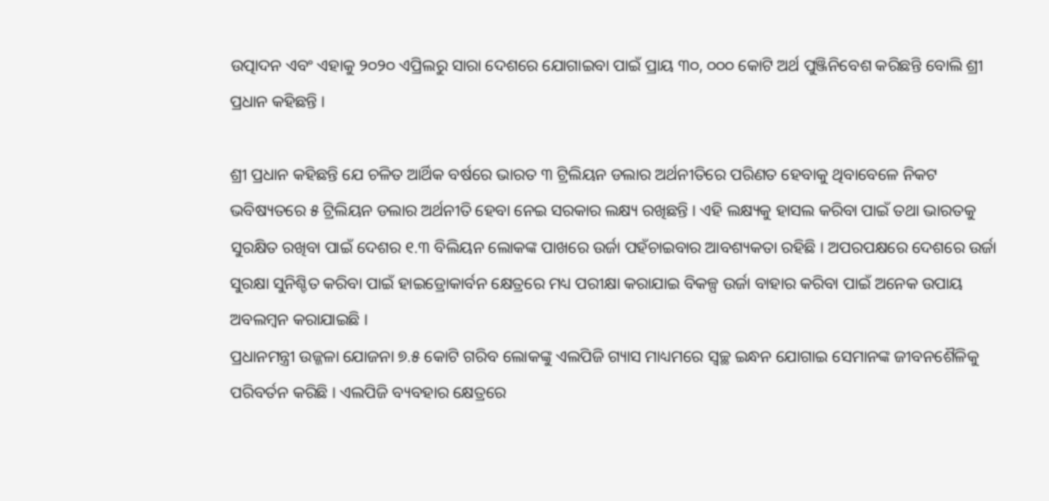ଉତ୍ପାଦନ ଏବଂ ଏହାକୁ ୨୦୨୦ ଏପ୍ରିଲରୁ ସାରା ଦେଶରେ ଯୋଗାଇବା ପାଇଁ ପ୍ରାୟ ୩୦, ୦୦୦ କୋଟି ଅର୍ଥ ପୁଞ୍ଜିନିବେଶ କରିଛନ୍ତି ବୋଲି ଶ୍ରୀ ପ୍ରଧାନ କହିଛନ୍ତି ।

ଶ୍ରୀ ପ୍ରଧାନ କହିଛନ୍ତି ଯେ ଚଳିତ ଆର୍ଥିକ ବର୍ଷରେ ଭାରତ ୩ ଟ୍ରିଲିୟନ ଡଲାର ଅର୍ଥନୀତିରେ ପରିଣତ ହେବାକୁ ଥିବାବେଳେ ନିକଟ ଭବିଷ୍ୟତରେ ୫ ଟ୍ରିଲିୟନ ଡଲାର ଅର୍ଥନୀତି ହେବା ନେଇ ସରକାର ଲକ୍ଷ୍ୟ ରଖିଛନ୍ତି । ଏହି ଲକ୍ଷ୍ୟକୁ ହାସଲ କରିବା ପାଇଁ ତଥା ଭାରତକୁ ସୁରକ୍ଷିତ ରଖିବା ପାଇଁ ଦେଶର ୧.୩ ବିଲିୟନ ଲୋକଙ୍କ ପାଖରେ ଉର୍ଜା ପହଁଚାଇବାର ଆବଶ୍ୟକତା ରହିଛି । ଅପରପକ୍ଷରେ ଦେଶରେ ଉର୍ଜା ସୁରକ୍ଷା ସୁନିଶ୍ଚିତ କରିବା ପାଇଁ ହାଇଡ୍ରୋକାର୍ବନ କ୍ଷେତ୍ରରେ ମଧ୍ୟ ପରୀକ୍ଷା କରାଯାଇ ବିକଳ୍ପ ଉର୍ଜା ବାହାର କରିବା ପାଇଁ ଅନେକ ଉପାୟ ଅବଲମ୍ବନ କରାଯାଇଛି ।
ପ୍ରଧାନମନ୍ତ୍ରୀ ଉଜ୍ଜଳା ଯୋଜନା ୭.୫ କୋଟି ଗରିବ ଲୋକଙ୍କୁ ଏଲପିଜି ଗ୍ୟାସ ମାଧ୍ୟମରେ ସ୍ୱଚ୍ଛ ଇନ୍ଧନ ଯୋଗାଇ ସେମାନଙ୍କ ଜୀବନଶୈଳିକୁ ପରିବର୍ତନ କରିଛି । ଏଲପିଜି ବ୍ୟବହାର କ୍ଷେତ୍ରରେ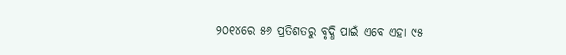୨୦୧୪ରେ ୫୬ ପ୍ରତିଶତରୁ ବୃଦ୍ଧି ପାଇଁ ଏବେ ଏହା ୯୫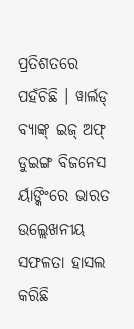ପ୍ରତିଶତରେ ପହଁଚିଛି । ୱାର୍ଲଡ୍ ବ୍ୟାଙ୍କ୍ ଇଜ୍ ଅଫ୍ ଡୁଇଙ୍ଗ ବିଜନେସ ର୍ୟାଙ୍କିଂରେ ଭାରତ ଉଲ୍ଲେଖନୀୟ ସଫଳତା ହାସଲ କରିଛି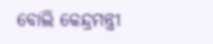ବୋଲି କେନ୍ଦ୍ରମନ୍ତ୍ରୀ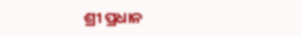ଶ୍ରୀ ପ୍ରଧାନ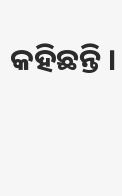କହିଛନ୍ତି ।